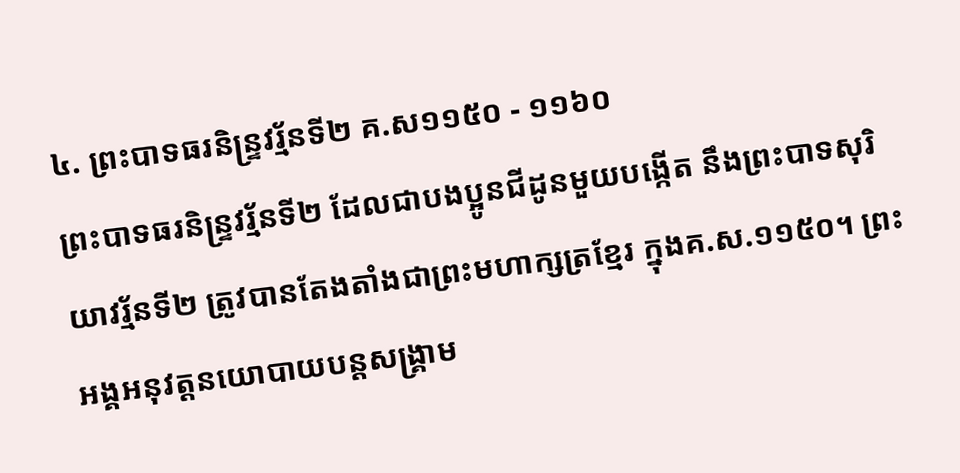៤. ព្រះបាទធរនិន្រ្ទវរ្ម័នទី២ គ.ស១១៥០ - ១១៦០
ព្រះបាទធរនិន្រ្ទវរ្ម័នទី២ ដែលជាបងប្អូនជីដូនមួយបង្កើត នឹងព្រះបាទសុរិយាវរ្ម័នទី២ ត្រូវបានតែងតាំងជាព្រះមហាក្សត្រខ្មែរ ក្នុងគ.ស.១១៥០។ ព្រះអង្គអនុវត្ដនយោបាយបន្ដសង្រ្គាម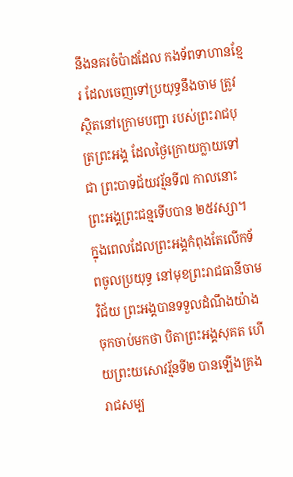នឹងនគរចំប៉ាដដែល កងទ័ពទាហានខ្មែរ ដែលចេញទៅប្រយុទ្ធនឹងចាម ត្រូវស្ថិតនៅក្រោមបញ្ជា របស់ព្រះរាជបុត្រព្រះអង្គ ដែលថ្ងៃក្រោយក្លាយទៅជា ព្រះបាទជ័យវរ្ម័នទី៧ កាលនោះព្រះអង្គព្រះជន្មទើបបាន ២៥វស្សា។
ក្នុងពេលដែលព្រះអង្គកំពុងតែលើកទ័ពចូលប្រយុទ្ធ នៅមុខព្រះរាជធានីចាមវិជ័យ ព្រះអង្គបានទទួលដំណឹងយ៉ាង ចុកចាប់មកថា បិតាព្រះអង្គសុគត ហើយព្រះយសោវរ្ម័នទី២ បានឡើងគ្រងរាជសម្ប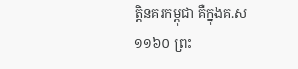ត្ដិនគរកម្ពុជា គឺក្នុងគ.ស ១១៦០ ព្រះ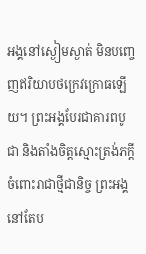អង្គនៅស្ងៀមស្ងាត់ មិនបញ្ចេញឥរិយាបថក្រេវក្រោធឡើយ។ ព្រះអង្គបែរជាគារពបូជា និងតាំងចិត្ដស្មោះត្រង់ភក្ដីចំពោះរាជាថ្មីជានិច្ច ព្រះអង្គនៅតែប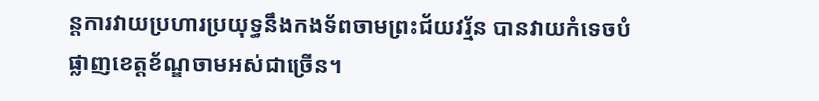ន្ដការវាយប្រហារប្រយុទ្ធនឹងកងទ័ពចាមព្រះជ័យវរ្ម័ន បានវាយកំទេចបំផ្លាញខេត្ដខ័ណ្ឌចាមអស់ជាច្រើន។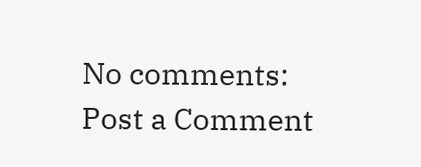No comments:
Post a Comment